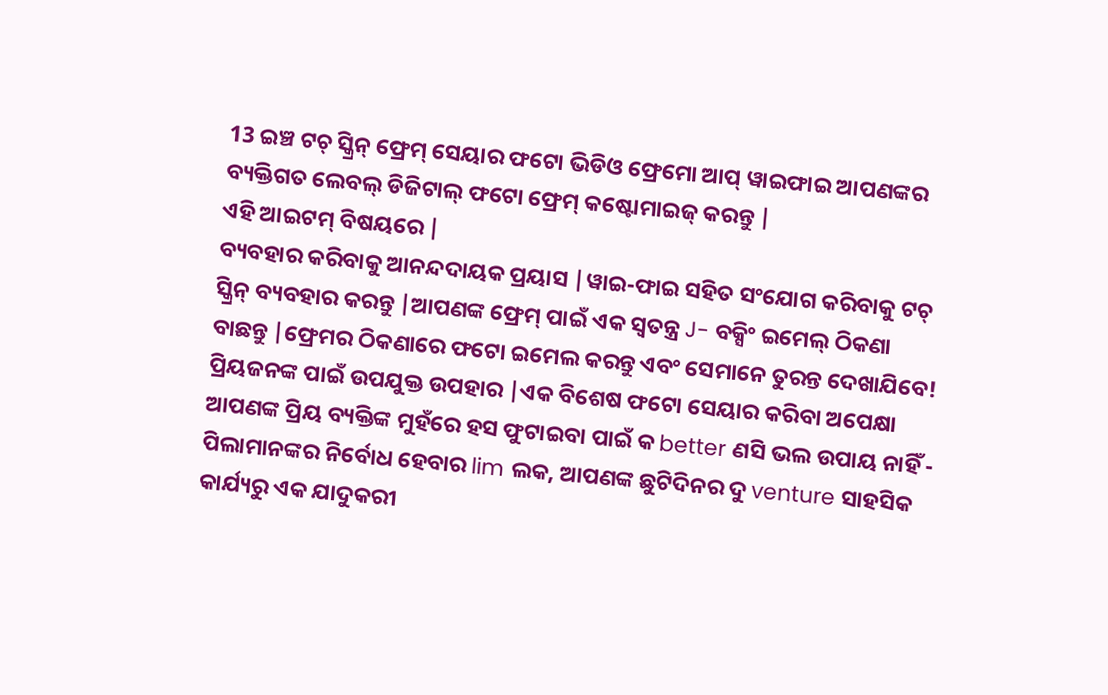13 ଇଞ୍ଚ ଟଚ୍ ସ୍କ୍ରିନ୍ ଫ୍ରେମ୍ ସେୟାର ଫଟୋ ଭିଡିଓ ଫ୍ରେମୋ ଆପ୍ ୱାଇଫାଇ ଆପଣଙ୍କର ବ୍ୟକ୍ତିଗତ ଲେବଲ୍ ଡିଜିଟାଲ୍ ଫଟୋ ଫ୍ରେମ୍ କଷ୍ଟୋମାଇଜ୍ କରନ୍ତୁ |
ଏହି ଆଇଟମ୍ ବିଷୟରେ |
ବ୍ୟବହାର କରିବାକୁ ଆନନ୍ଦଦାୟକ ପ୍ରୟାସ |ୱାଇ-ଫାଇ ସହିତ ସଂଯୋଗ କରିବାକୁ ଟଚ୍ ସ୍କ୍ରିନ୍ ବ୍ୟବହାର କରନ୍ତୁ |ଆପଣଙ୍କ ଫ୍ରେମ୍ ପାଇଁ ଏକ ସ୍ୱତନ୍ତ୍ର J- ବକ୍ସିଂ ଇମେଲ୍ ଠିକଣା ବାଛନ୍ତୁ |ଫ୍ରେମର ଠିକଣାରେ ଫଟୋ ଇମେଲ କରନ୍ତୁ ଏବଂ ସେମାନେ ତୁରନ୍ତ ଦେଖାଯିବେ!
ପ୍ରିୟଜନଙ୍କ ପାଇଁ ଉପଯୁକ୍ତ ଉପହାର |ଏକ ବିଶେଷ ଫଟୋ ସେୟାର କରିବା ଅପେକ୍ଷା ଆପଣଙ୍କ ପ୍ରିୟ ବ୍ୟକ୍ତିଙ୍କ ମୁହଁରେ ହସ ଫୁଟାଇବା ପାଇଁ କ better ଣସି ଭଲ ଉପାୟ ନାହିଁ - ପିଲାମାନଙ୍କର ନିର୍ବୋଧ ହେବାର lim ଲକ, ଆପଣଙ୍କ ଛୁଟିଦିନର ଦୁ venture ସାହସିକ କାର୍ଯ୍ୟରୁ ଏକ ଯାଦୁକରୀ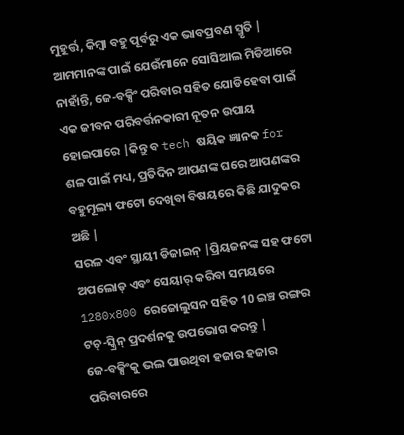ମୁହୂର୍ତ୍ତ, କିମ୍ବା ବହୁ ପୂର୍ବରୁ ଏକ ଭାବପ୍ରବଣ ସ୍ମୃତି |
ଆମମାନଙ୍କ ପାଇଁ ଯେଉଁମାନେ ସୋସିଆଲ ମିଡିଆରେ ନାହାଁନ୍ତି, ଜେ-ବକ୍ସିଂ ପରିବାର ସହିତ ଯୋଡିହେବା ପାଇଁ ଏକ ଜୀବନ ପରିବର୍ତ୍ତନକାରୀ ନୂତନ ଉପାୟ ହୋଇପାରେ |କିନ୍ତୁ ବ tech ଷୟିକ ଜ୍ଞାନକ for ଶଳ ପାଇଁ ମଧ୍ୟ, ପ୍ରତିଦିନ ଆପଣଙ୍କ ଘରେ ଆପଣଙ୍କର ବହୁମୂଲ୍ୟ ଫଟୋ ଦେଖିବା ବିଷୟରେ କିଛି ଯାଦୁକର ଅଛି |
ସରଳ ଏବଂ ସ୍ଥାୟୀ ଡିଜାଇନ୍ |ପ୍ରିୟଜନଙ୍କ ସହ ଫଟୋ ଅପଲୋଡ୍ ଏବଂ ସେୟାର୍ କରିବା ସମୟରେ 1280x800 ରେଜୋଲୁସନ ସହିତ 10 ଇଞ୍ଚ ରଙ୍ଗର ଟଚ୍-ସ୍କ୍ରିନ୍ ପ୍ରଦର୍ଶନକୁ ଉପଭୋଗ କରନ୍ତୁ |
ଜେ-ବକ୍ସିଂକୁ ଭଲ ପାଉଥିବା ହଜାର ହଜାର ପରିବାରରେ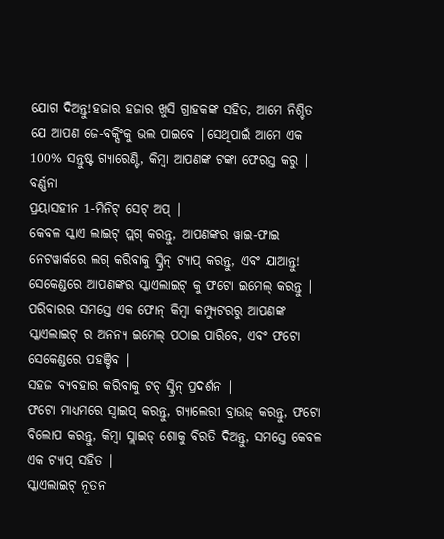ଯୋଗ ଦିଅନ୍ତୁ!ହଜାର ହଜାର ଖୁସି ଗ୍ରାହକଙ୍କ ସହିତ, ଆମେ ନିଶ୍ଚିତ ଯେ ଆପଣ ଜେ-ବକ୍ସିଂକୁ ଭଲ ପାଇବେ |ସେଥିପାଇଁ ଆମେ ଏକ 100% ସନ୍ତୁଷ୍ଟ ଗ୍ୟାରେଣ୍ଟି, କିମ୍ବା ଆପଣଙ୍କ ଟଙ୍କା ଫେରସ୍ତ କରୁ |
ବର୍ଣ୍ଣନା
ପ୍ରୟାସହୀନ 1-ମିନିଟ୍ ସେଟ୍ ଅପ୍ |
କେବଳ ସ୍କାଏ ଲାଇଟ୍ ପ୍ଲଗ୍ କରନ୍ତୁ, ଆପଣଙ୍କର ୱାଇ-ଫାଇ ନେଟୱାର୍କରେ ଲଗ୍ କରିବାକୁ ସ୍କ୍ରିନ୍ ଟ୍ୟାପ୍ କରନ୍ତୁ, ଏବଂ ଯାଆନ୍ତୁ!
ସେକେଣ୍ଡରେ ଆପଣଙ୍କର ସ୍କାଏଲାଇଟ୍ କୁ ଫଟୋ ଇମେଲ୍ କରନ୍ତୁ |
ପରିବାରର ସମସ୍ତେ ଏକ ଫୋନ୍ କିମ୍ବା କମ୍ପ୍ୟୁଟରରୁ ଆପଣଙ୍କ ସ୍କାଏଲାଇଟ୍ ର ଅନନ୍ୟ ଇମେଲ୍ ପଠାଇ ପାରିବେ, ଏବଂ ଫଟୋ ସେକେଣ୍ଡରେ ପହଞ୍ଚିବ |
ସହଜ ବ୍ୟବହାର କରିବାକୁ ଟଚ୍ ସ୍କ୍ରିନ୍ ପ୍ରଦର୍ଶନ |
ଫଟୋ ମାଧ୍ୟମରେ ସ୍ୱାଇପ୍ କରନ୍ତୁ, ଗ୍ୟାଲେରୀ ବ୍ରାଉଜ୍ କରନ୍ତୁ, ଫଟୋ ବିଲୋପ କରନ୍ତୁ, କିମ୍ବା ସ୍ଲାଇଡ୍ ଶୋକୁ ବିରତି ଦିଅନ୍ତୁ, ସମସ୍ତେ କେବଳ ଏକ ଟ୍ୟାପ୍ ସହିତ |
ସ୍କାଏଲାଇଟ୍ ନୂତନ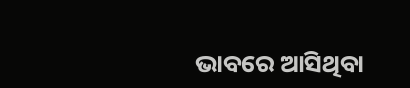ଭାବରେ ଆସିଥିବା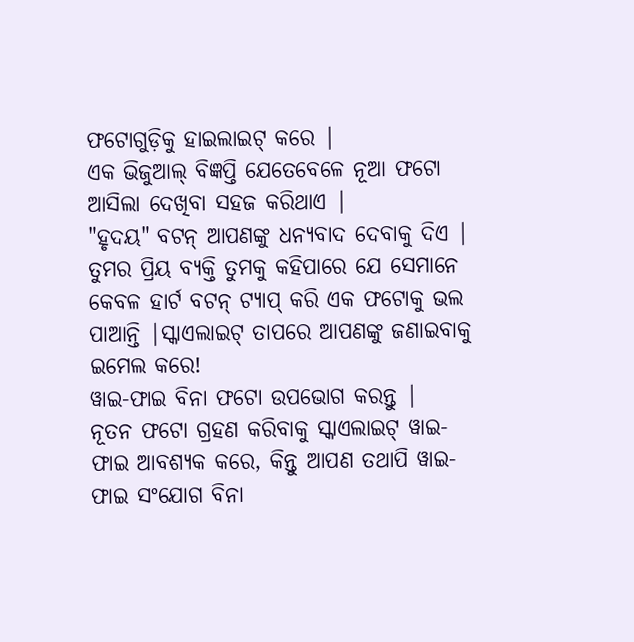ଫଟୋଗୁଡ଼ିକୁ ହାଇଲାଇଟ୍ କରେ |
ଏକ ଭିଜୁଆଲ୍ ବିଜ୍ଞପ୍ତି ଯେତେବେଳେ ନୂଆ ଫଟୋ ଆସିଲା ଦେଖିବା ସହଜ କରିଥାଏ |
"ହୃଦୟ" ବଟନ୍ ଆପଣଙ୍କୁ ଧନ୍ୟବାଦ ଦେବାକୁ ଦିଏ |
ତୁମର ପ୍ରିୟ ବ୍ୟକ୍ତି ତୁମକୁ କହିପାରେ ଯେ ସେମାନେ କେବଳ ହାର୍ଟ ବଟନ୍ ଟ୍ୟାପ୍ କରି ଏକ ଫଟୋକୁ ଭଲ ପାଆନ୍ତି |ସ୍କାଏଲାଇଟ୍ ତାପରେ ଆପଣଙ୍କୁ ଜଣାଇବାକୁ ଇମେଲ କରେ!
ୱାଇ-ଫାଇ ବିନା ଫଟୋ ଉପଭୋଗ କରନ୍ତୁ |
ନୂତନ ଫଟୋ ଗ୍ରହଣ କରିବାକୁ ସ୍କାଏଲାଇଟ୍ ୱାଇ-ଫାଇ ଆବଶ୍ୟକ କରେ, କିନ୍ତୁ ଆପଣ ତଥାପି ୱାଇ-ଫାଇ ସଂଯୋଗ ବିନା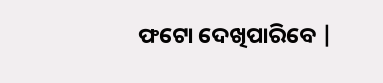ଫଟୋ ଦେଖିପାରିବେ |